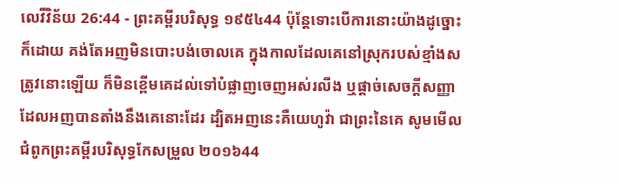លេវីវិន័យ 26:44 - ព្រះគម្ពីរបរិសុទ្ធ ១៩៥៤44 ប៉ុន្តែទោះបើការនោះយ៉ាងដូច្នោះក៏ដោយ គង់តែអញមិនបោះបង់ចោលគេ ក្នុងកាលដែលគេនៅស្រុករបស់ខ្មាំងសត្រូវនោះឡើយ ក៏មិនខ្ពើមគេដល់ទៅបំផ្លាញចេញអស់រលីង ឬផ្តាច់សេចក្ដីសញ្ញា ដែលអញបានតាំងនឹងគេនោះដែរ ដ្បិតអញនេះគឺយេហូវ៉ា ជាព្រះនៃគេ សូមមើលជំពូកព្រះគម្ពីរបរិសុទ្ធកែសម្រួល ២០១៦44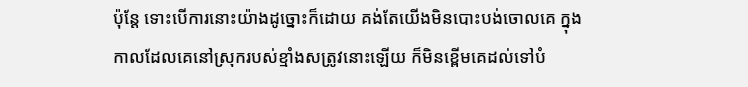ប៉ុន្តែ ទោះបើការនោះយ៉ាងដូច្នោះក៏ដោយ គង់តែយើងមិនបោះបង់ចោលគេ ក្នុងកាលដែលគេនៅស្រុករបស់ខ្មាំងសត្រូវនោះឡើយ ក៏មិនខ្ពើមគេដល់ទៅបំ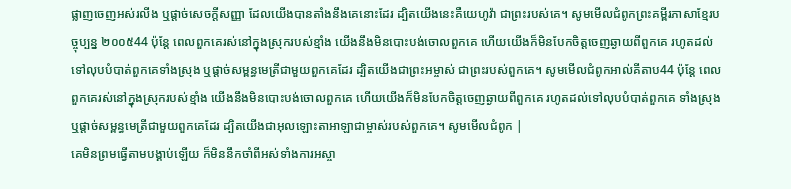ផ្លាញចេញអស់រលីង ឬផ្តាច់សេចក្ដីសញ្ញា ដែលយើងបានតាំងនឹងគេនោះដែរ ដ្បិតយើងនេះគឺយេហូវ៉ា ជាព្រះរបស់គេ។ សូមមើលជំពូកព្រះគម្ពីរភាសាខ្មែរបច្ចុប្បន្ន ២០០៥44 ប៉ុន្តែ ពេលពួកគេរស់នៅក្នុងស្រុករបស់ខ្មាំង យើងនឹងមិនបោះបង់ចោលពួកគេ ហើយយើងក៏មិនបែកចិត្តចេញឆ្ងាយពីពួកគេ រហូតដល់ទៅលុបបំបាត់ពួកគេទាំងស្រុង ឬផ្ដាច់សម្ពន្ធមេត្រីជាមួយពួកគេដែរ ដ្បិតយើងជាព្រះអម្ចាស់ ជាព្រះរបស់ពួកគេ។ សូមមើលជំពូកអាល់គីតាប44 ប៉ុន្តែ ពេលពួកគេរស់នៅក្នុងស្រុករបស់ខ្មាំង យើងនឹងមិនបោះបង់ចោលពួកគេ ហើយយើងក៏មិនបែកចិត្តចេញឆ្ងាយពីពួកគេ រហូតដល់ទៅលុបបំបាត់ពួកគេ ទាំងស្រុង ឬផ្តាច់សម្ពន្ធមេត្រីជាមួយពួកគេដែរ ដ្បិតយើងជាអុលឡោះតាអាឡាជាម្ចាស់របស់ពួកគេ។ សូមមើលជំពូក |
គេមិនព្រមធ្វើតាមបង្គាប់ឡើយ ក៏មិននឹកចាំពីអស់ទាំងការអស្ចា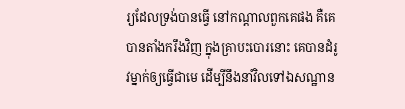រ្យដែលទ្រង់បានធ្វើ នៅកណ្តាលពួកគេផង គឺគេបានតាំងករឹងវិញ ក្នុងគ្រាបះបោរនោះ គេបានដំរូវម្នាក់ឲ្យធ្វើជាមេ ដើម្បីនឹងនាំវិលទៅឯសណ្ឋាន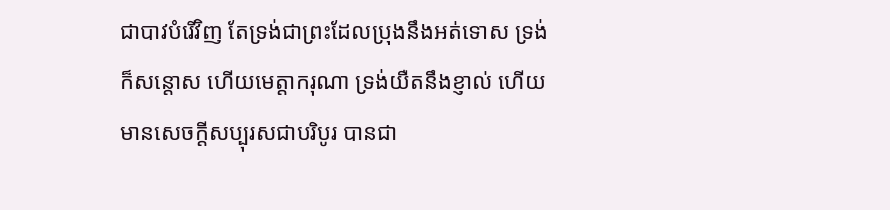ជាបាវបំរើវិញ តែទ្រង់ជាព្រះដែលប្រុងនឹងអត់ទោស ទ្រង់ក៏សន្តោស ហើយមេត្តាករុណា ទ្រង់យឺតនឹងខ្ញាល់ ហើយមានសេចក្ដីសប្បុរសជាបរិបូរ បានជា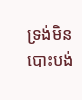ទ្រង់មិនបោះបង់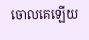ចោលគេឡើយ